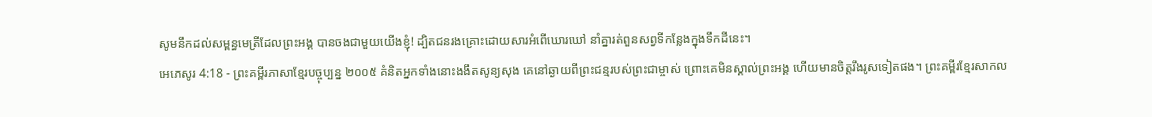សូមនឹកដល់សម្ពន្ធមេត្រីដែលព្រះអង្គ បានចងជាមួយយើងខ្ញុំ! ដ្បិតជនរងគ្រោះដោយសារអំពើឃោរឃៅ នាំគ្នារត់ពួនសព្វទីកន្លែងក្នុងទឹកដីនេះ។
អេភេសូរ 4:18 - ព្រះគម្ពីរភាសាខ្មែរបច្ចុប្បន្ន ២០០៥ គំនិតអ្នកទាំងនោះងងឹតសូន្យសុង គេនៅឆ្ងាយពីព្រះជន្មរបស់ព្រះជាម្ចាស់ ព្រោះគេមិនស្គាល់ព្រះអង្គ ហើយមានចិត្តរឹងរូសទៀតផង។ ព្រះគម្ពីរខ្មែរសាកល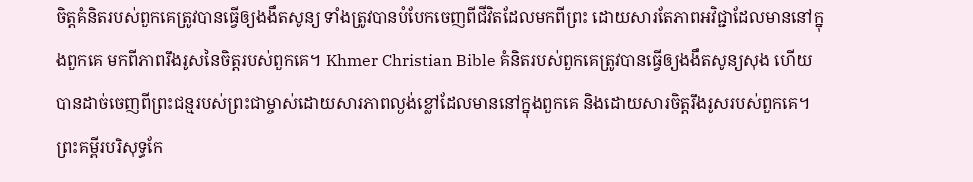ចិត្តគំនិតរបស់ពួកគេត្រូវបានធ្វើឲ្យងងឹតសូន្យ ទាំងត្រូវបានបំបែកចេញពីជីវិតដែលមកពីព្រះ ដោយសារតែភាពអវិជ្ជាដែលមាននៅក្នុងពួកគេ មកពីភាពរឹងរូសនៃចិត្តរបស់ពួកគេ។ Khmer Christian Bible គំនិតរបស់ពួកគេត្រូវបានធ្វើឲ្យងងឹតសូន្យសុង ហើយបានដាច់ចេញពីព្រះជន្មរបស់ព្រះជាម្ចាស់ដោយសារភាពល្ងង់ខ្លៅដែលមាននៅក្នុងពួកគេ និងដោយសារចិត្ដរឹងរូសរបស់ពួកគេ។ ព្រះគម្ពីរបរិសុទ្ធកែ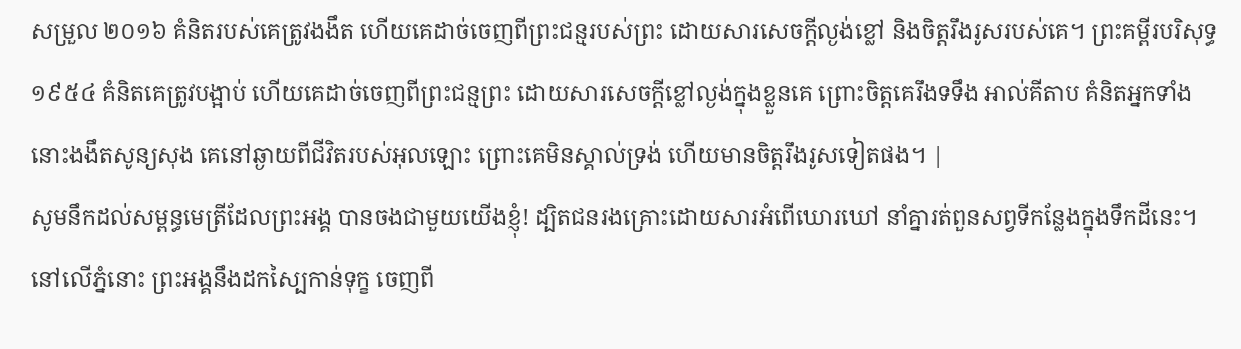សម្រួល ២០១៦ គំនិតរបស់គេត្រូវងងឹត ហើយគេដាច់ចេញពីព្រះជន្មរបស់ព្រះ ដោយសារសេចក្តីល្ងង់ខ្លៅ និងចិត្តរឹងរូសរបស់គេ។ ព្រះគម្ពីរបរិសុទ្ធ ១៩៥៤ គំនិតគេត្រូវបង្អាប់ ហើយគេដាច់ចេញពីព្រះជន្មព្រះ ដោយសារសេចក្ដីខ្លៅល្ងង់ក្នុងខ្លួនគេ ព្រោះចិត្តគេរឹងទទឹង អាល់គីតាប គំនិតអ្នកទាំងនោះងងឹតសូន្យសុង គេនៅឆ្ងាយពីជីវិតរបស់អុលឡោះ ព្រោះគេមិនស្គាល់ទ្រង់ ហើយមានចិត្ដរឹងរូសទៀតផង។ |
សូមនឹកដល់សម្ពន្ធមេត្រីដែលព្រះអង្គ បានចងជាមួយយើងខ្ញុំ! ដ្បិតជនរងគ្រោះដោយសារអំពើឃោរឃៅ នាំគ្នារត់ពួនសព្វទីកន្លែងក្នុងទឹកដីនេះ។
នៅលើភ្នំនោះ ព្រះអង្គនឹងដកស្បៃកាន់ទុក្ខ ចេញពី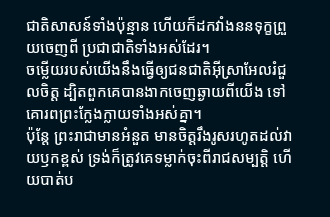ជាតិសាសន៍ទាំងប៉ុន្មាន ហើយក៏ដកវាំងននទុក្ខព្រួយចេញពី ប្រជាជាតិទាំងអស់ដែរ។
ចម្លើយរបស់យើងនឹងធ្វើឲ្យជនជាតិអ៊ីស្រាអែលរំជួលចិត្ត ដ្បិតពួកគេបានងាកចេញឆ្ងាយពីយើង ទៅគោរពព្រះក្លែងក្លាយទាំងអស់គ្នា។
ប៉ុន្តែ ព្រះរាជាមានអំនួត មានចិត្តរឹងរូសរហូតដល់វាយឫកខ្ពស់ ទ្រង់ក៏ត្រូវគេទម្លាក់ចុះពីរាជសម្បត្តិ ហើយបាត់ប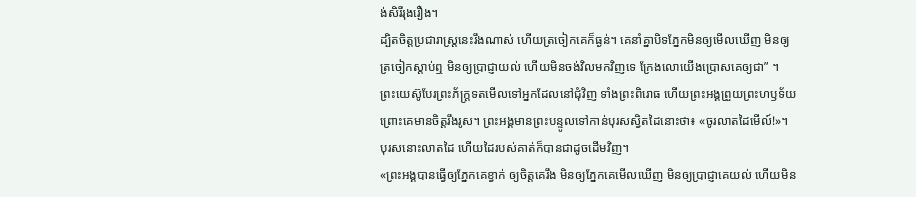ង់សិរីរុងរឿង។
ដ្បិតចិត្តប្រជារាស្ដ្រនេះរឹងណាស់ ហើយត្រចៀកគេក៏ធ្ងន់។ គេនាំគ្នាបិទភ្នែកមិនឲ្យមើលឃើញ មិនឲ្យត្រចៀកស្ដាប់ឮ មិនឲ្យប្រាជ្ញាយល់ ហើយមិនចង់វិលមកវិញទេ ក្រែងលោយើងប្រោសគេឲ្យជា” ។
ព្រះយេស៊ូបែរព្រះភ័ក្ត្រទតមើលទៅអ្នកដែលនៅជុំវិញ ទាំងព្រះពិរោធ ហើយព្រះអង្គព្រួយព្រះហឫទ័យ ព្រោះគេមានចិត្តរឹងរូស។ ព្រះអង្គមានព្រះបន្ទូលទៅកាន់បុរសស្វិតដៃនោះថា៖ «ចូរលាតដៃមើល៍!»។ បុរសនោះលាតដៃ ហើយដៃរបស់គាត់ក៏បានជាដូចដើមវិញ។
«ព្រះអង្គបានធ្វើឲ្យភ្នែកគេខ្វាក់ ឲ្យចិត្តគេរឹង មិនឲ្យភ្នែកគេមើលឃើញ មិនឲ្យប្រាជ្ញាគេយល់ ហើយមិន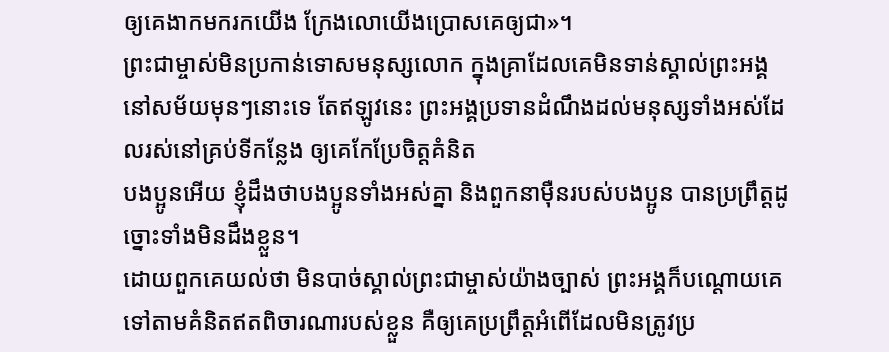ឲ្យគេងាកមករកយើង ក្រែងលោយើងប្រោសគេឲ្យជា»។
ព្រះជាម្ចាស់មិនប្រកាន់ទោសមនុស្សលោក ក្នុងគ្រាដែលគេមិនទាន់ស្គាល់ព្រះអង្គនៅសម័យមុនៗនោះទេ តែឥឡូវនេះ ព្រះអង្គប្រទានដំណឹងដល់មនុស្សទាំងអស់ដែលរស់នៅគ្រប់ទីកន្លែង ឲ្យគេកែប្រែចិត្តគំនិត
បងប្អូនអើយ ខ្ញុំដឹងថាបងប្អូនទាំងអស់គ្នា និងពួកនាម៉ឺនរបស់បងប្អូន បានប្រព្រឹត្តដូច្នោះទាំងមិនដឹងខ្លួន។
ដោយពួកគេយល់ថា មិនបាច់ស្គាល់ព្រះជាម្ចាស់យ៉ាងច្បាស់ ព្រះអង្គក៏បណ្ដោយគេទៅតាមគំនិតឥតពិចារណារបស់ខ្លួន គឺឲ្យគេប្រព្រឹត្តអំពើដែលមិនត្រូវប្រ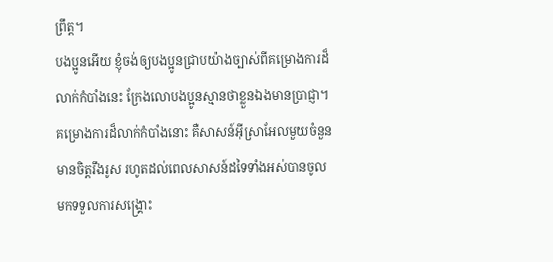ព្រឹត្ត។
បងប្អូនអើយ ខ្ញុំចង់ឲ្យបងប្អូនជ្រាបយ៉ាងច្បាស់ពីគម្រោងការដ៏លាក់កំបាំងនេះ ក្រែងលោបងប្អូនស្មានថាខ្លួនឯងមានប្រាជ្ញា។ គម្រោងការដ៏លាក់កំបាំងនោះ គឺសាសន៍អ៊ីស្រាអែលមួយចំនួនមានចិត្តរឹងរូស រហូតដល់ពេលសាសន៍ដទៃទាំងអស់បានចូលមកទទួលការសង្គ្រោះ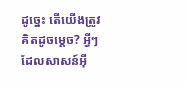ដូច្នេះ តើយើងត្រូវគិតដូចម្ដេច? អ្វីៗដែលសាសន៍អ៊ី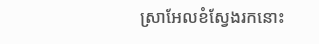ស្រាអែលខំស្វែងរកនោះ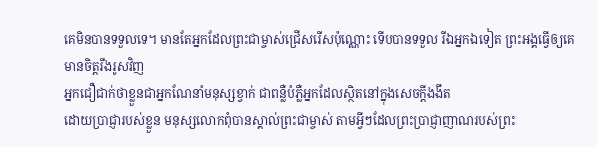គេមិនបានទទួលទេ។ មានតែអ្នកដែលព្រះជាម្ចាស់ជ្រើសរើសប៉ុណ្ណោះ ទើបបានទទួល រីឯអ្នកឯទៀត ព្រះអង្គធ្វើឲ្យគេមានចិត្តរឹងរូសវិញ
អ្នកជឿជាក់ថាខ្លួនជាអ្នកណែនាំមនុស្សខ្វាក់ ជាពន្លឺបំភ្លឺអ្នកដែលស្ថិតនៅក្នុងសេចក្ដីងងឹត
ដោយប្រាជ្ញារបស់ខ្លួន មនុស្សលោកពុំបានស្គាល់ព្រះជាម្ចាស់ តាមអ្វីៗដែលព្រះប្រាជ្ញាញាណរបស់ព្រះ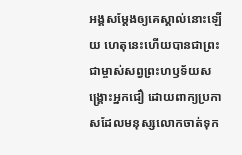អង្គសម្តែងឲ្យគេស្គាល់នោះឡើយ ហេតុនេះហើយបានជាព្រះជាម្ចាស់សព្វព្រះហឫទ័យសង្គ្រោះអ្នកជឿ ដោយពាក្យប្រកាសដែលមនុស្សលោកចាត់ទុក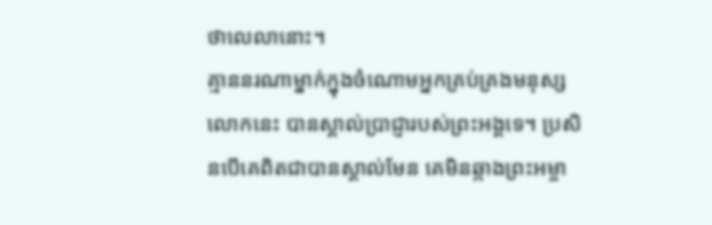ថាលេលានោះ។
គ្មាននរណាម្នាក់ក្នុងចំណោមអ្នកគ្រប់គ្រងមនុស្សលោកនេះ បានស្គាល់ប្រាជ្ញារបស់ព្រះអង្គទេ។ ប្រសិនបើគេពិតជាបានស្គាល់មែន គេមិនឆ្កាងព្រះអម្ចា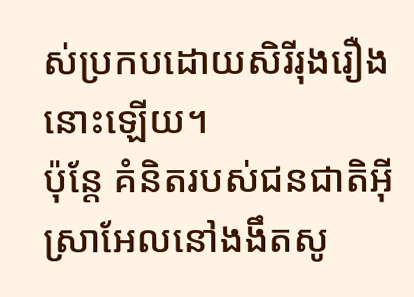ស់ប្រកបដោយសិរីរុងរឿងនោះឡើយ។
ប៉ុន្តែ គំនិតរបស់ជនជាតិអ៊ីស្រាអែលនៅងងឹតសូ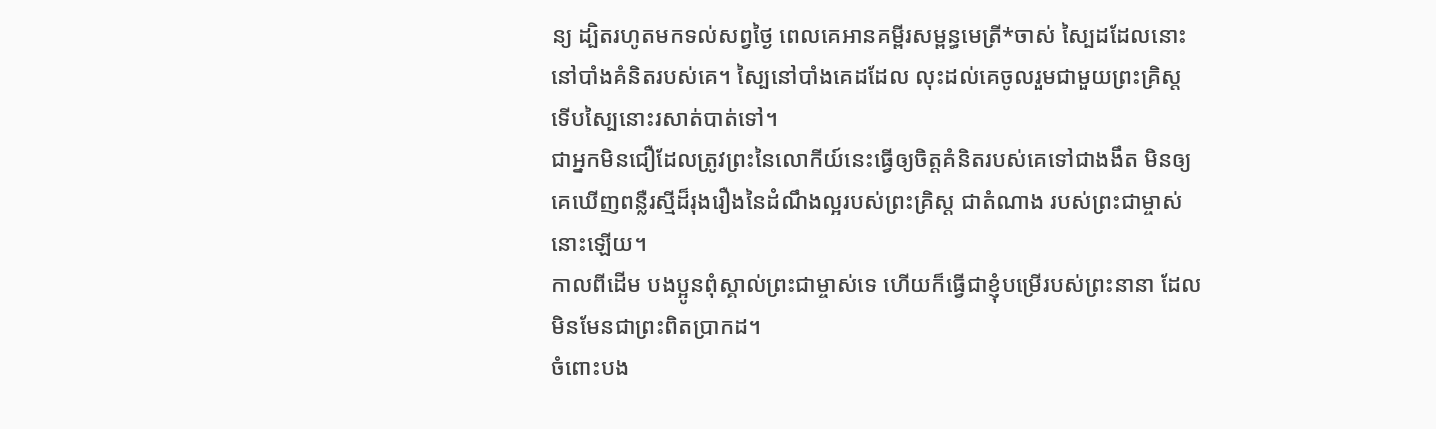ន្យ ដ្បិតរហូតមកទល់សព្វថ្ងៃ ពេលគេអានគម្ពីរសម្ពន្ធមេត្រី*ចាស់ ស្បៃដដែលនោះនៅបាំងគំនិតរបស់គេ។ ស្បៃនៅបាំងគេដដែល លុះដល់គេចូលរួមជាមួយព្រះគ្រិស្ត ទើបស្បៃនោះរសាត់បាត់ទៅ។
ជាអ្នកមិនជឿដែលត្រូវព្រះនៃលោកីយ៍នេះធ្វើឲ្យចិត្តគំនិតរបស់គេទៅជាងងឹត មិនឲ្យគេឃើញពន្លឺរស្មីដ៏រុងរឿងនៃដំណឹងល្អរបស់ព្រះគ្រិស្ត ជាតំណាង របស់ព្រះជាម្ចាស់នោះឡើយ។
កាលពីដើម បងប្អូនពុំស្គាល់ព្រះជាម្ចាស់ទេ ហើយក៏ធ្វើជាខ្ញុំបម្រើរបស់ព្រះនានា ដែលមិនមែនជាព្រះពិតប្រាកដ។
ចំពោះបង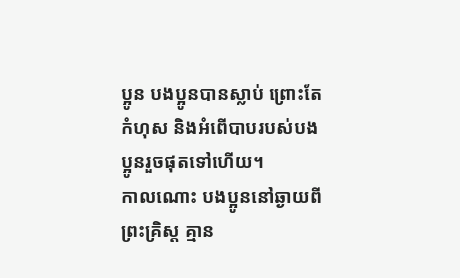ប្អូន បងប្អូនបានស្លាប់ ព្រោះតែកំហុស និងអំពើបាបរបស់បងប្អូនរួចផុតទៅហើយ។
កាលណោះ បងប្អូននៅឆ្ងាយពីព្រះគ្រិស្ត គ្មាន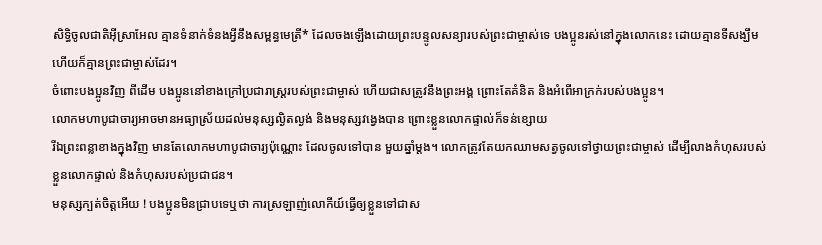សិទ្ធិចូលជាតិអ៊ីស្រាអែល គ្មានទំនាក់ទំនងអ្វីនឹងសម្ពន្ធមេត្រី* ដែលចងឡើងដោយព្រះបន្ទូលសន្យារបស់ព្រះជាម្ចាស់ទេ បងប្អូនរស់នៅក្នុងលោកនេះ ដោយគ្មានទីសង្ឃឹម ហើយក៏គ្មានព្រះជាម្ចាស់ដែរ។
ចំពោះបងប្អូនវិញ ពីដើម បងប្អូននៅខាងក្រៅប្រជារាស្ដ្ររបស់ព្រះជាម្ចាស់ ហើយជាសត្រូវនឹងព្រះអង្គ ព្រោះតែគំនិត និងអំពើអាក្រក់របស់បងប្អូន។
លោកមហាបូជាចារ្យអាចមានអធ្យាស្រ័យដល់មនុស្សល្ងិតល្ងង់ និងមនុស្សវង្វេងបាន ព្រោះខ្លួនលោកផ្ទាល់ក៏ទន់ខ្សោយ
រីឯព្រះពន្លាខាងក្នុងវិញ មានតែលោកមហាបូជាចារ្យប៉ុណ្ណោះ ដែលចូលទៅបាន មួយឆ្នាំម្ដង។ លោកត្រូវតែយកឈាមសត្វចូលទៅថ្វាយព្រះជាម្ចាស់ ដើម្បីលាងកំហុសរបស់ខ្លួនលោកផ្ទាល់ និងកំហុសរបស់ប្រជាជន។
មនុស្សក្បត់ចិត្តអើយ ! បងប្អូនមិនជ្រាបទេឬថា ការស្រឡាញ់លោកីយ៍ធ្វើឲ្យខ្លួនទៅជាស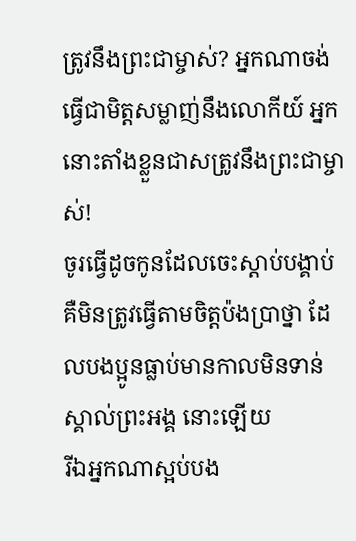ត្រូវនឹងព្រះជាម្ចាស់? អ្នកណាចង់ធ្វើជាមិត្តសម្លាញ់នឹងលោកីយ៍ អ្នកនោះតាំងខ្លួនជាសត្រូវនឹងព្រះជាម្ចាស់!
ចូរធ្វើដូចកូនដែលចេះស្ដាប់បង្គាប់ គឺមិនត្រូវធ្វើតាមចិត្តប៉ងប្រាថ្នា ដែលបងប្អូនធ្លាប់មានកាលមិនទាន់ស្គាល់ព្រះអង្គ នោះឡើយ
រីឯអ្នកណាស្អប់បង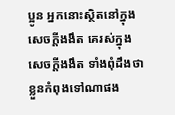ប្អូន អ្នកនោះស្ថិតនៅក្នុងសេចក្ដីងងឹត គេរស់ក្នុងសេចក្ដីងងឹត ទាំងពុំដឹងថាខ្លួនកំពុងទៅណាផង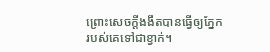ព្រោះសេចក្ដីងងឹតបានធ្វើឲ្យភ្នែករបស់គេទៅជាខ្វាក់។